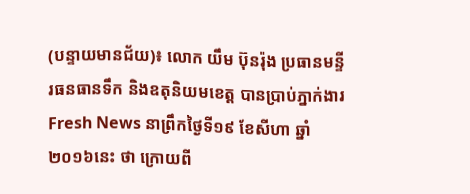(បន្ទាយមានជ័យ)៖ លោក យឹម ប៊ុនរ៉ុង ប្រធានមន្ទីរធនធានទឹក និងឧតុនិយមខេត្ត បានប្រាប់ភ្នាក់ងារ Fresh News នាព្រឹកថ្ងៃទី១៩ ខែសីហា ឆ្នាំ២០១៦នេះ ថា ក្រោយពី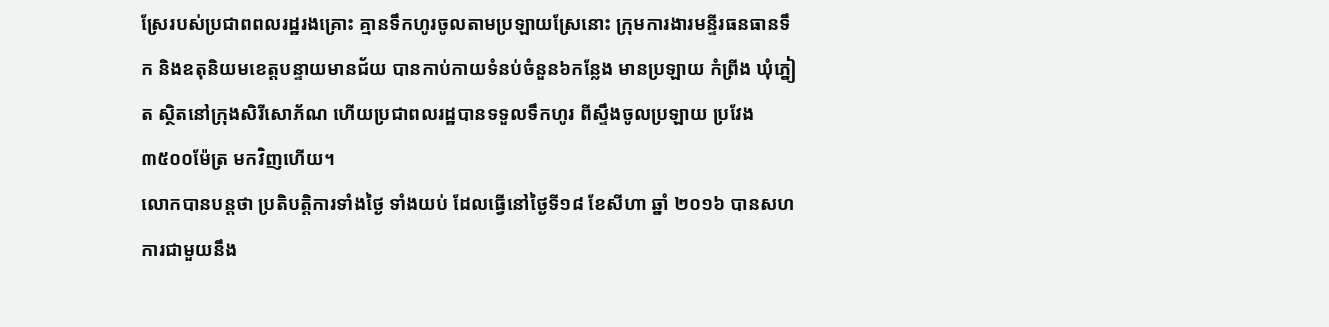ស្រែរបស់ប្រជាពពលរដ្ឋរងគ្រោះ គ្មានទឹកហូរចូលតាមប្រឡាយស្រែនោះ ក្រុមការងារមន្ទីរធនធានទឹក និងឧតុនិយមខេត្តបន្ទាយមានជ័យ បានកាប់កាយទំនប់ចំនួន៦កន្លែង មានប្រឡាយ កំព្រីង ឃុំភ្នៀត ស្ថិតនៅក្រុងសិរីសោភ័ណ ហើយប្រជាពលរដ្ឋបានទទួលទឹកហូរ ពីស្ទឹងចូលប្រឡាយ ប្រវែង៣៥០០ម៉ែត្រ មកវិញហើយ។
លោកបានបន្តថា ប្រតិបត្តិការទាំងថ្ងៃ ទាំងយប់ ដែលធ្វើនៅថ្ងៃទី១៨ ខែសីហា ឆ្នាំ ២០១៦ បានសហការជាមួយនឹង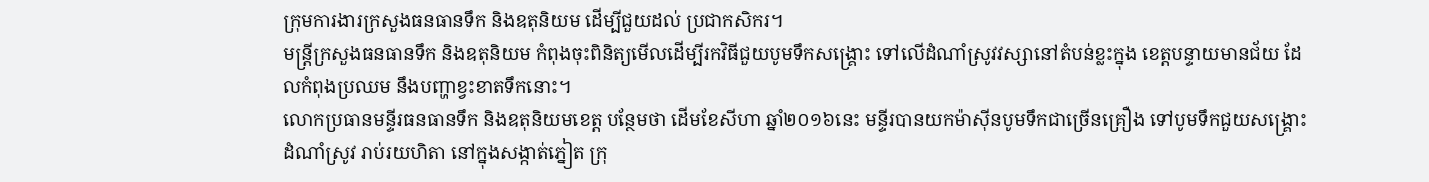ក្រុមការងារក្រសួងធនធានទឹក និងឧតុនិយម ដើម្បីជួយដល់ ប្រជាកសិករ។
មន្ត្រីក្រសួងធនធានទឹក និងឧតុនិយម កំពុងចុះពិនិត្យមើលដើម្បីរកវិធីជួយបូមទឹកសង្គ្រោះ ទៅលើដំណាំស្រូវវស្សានៅតំបន់ខ្លះក្នុង ខេត្តបន្ទាយមានជ័យ ដែលកំពុងប្រឈម នឹងបញ្ហាខ្វះខាតទឹកនោះ។
លោកប្រធានមន្ទីរធនធានទឹក និងឧតុនិយមខេត្ត បន្ថែមថា ដើមខែសីហា ឆ្នាំ២០១៦នេះ មន្ទីរបានយកម៉ាស៊ីនបូមទឹកជាច្រើនគ្រឿង ទៅបូមទឹកជួយសង្គ្រោះ ដំណាំស្រូវ រាប់រយហិតា នៅក្នុងសង្កាត់ភ្នៀត ក្រុ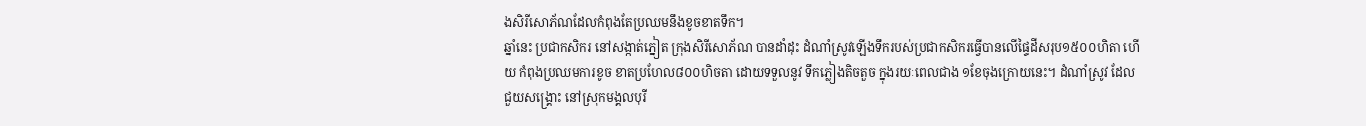ងសិរីសោភ័ណដែលកំពុងតែប្រឈមនឹងខូចខាតទឹក។
ឆ្នាំនេះ ប្រជាកសិករ នៅសង្កាត់ភ្នៀត ក្រុងសិរីសោភ័ណ បានដាំដុះ ដំណាំស្រូវឡើងទឹករបស់ប្រជាកសិករធ្វើបានលើផ្ទៃដីសរុប១៥០០ហិតា ហើយ កំពុងប្រឈមការខូច ខាតប្រហែល៨០០ហិចតា ដោយទទួលនូវ ទឹកភ្លៀងតិចតួច ក្នុងរយៈពេលជាង ១ខែចុងក្រោយនេះ។ ដំណាំស្រូវ ដែលជួយសង្រ្គោះ នៅស្រុកមង្គលបុរី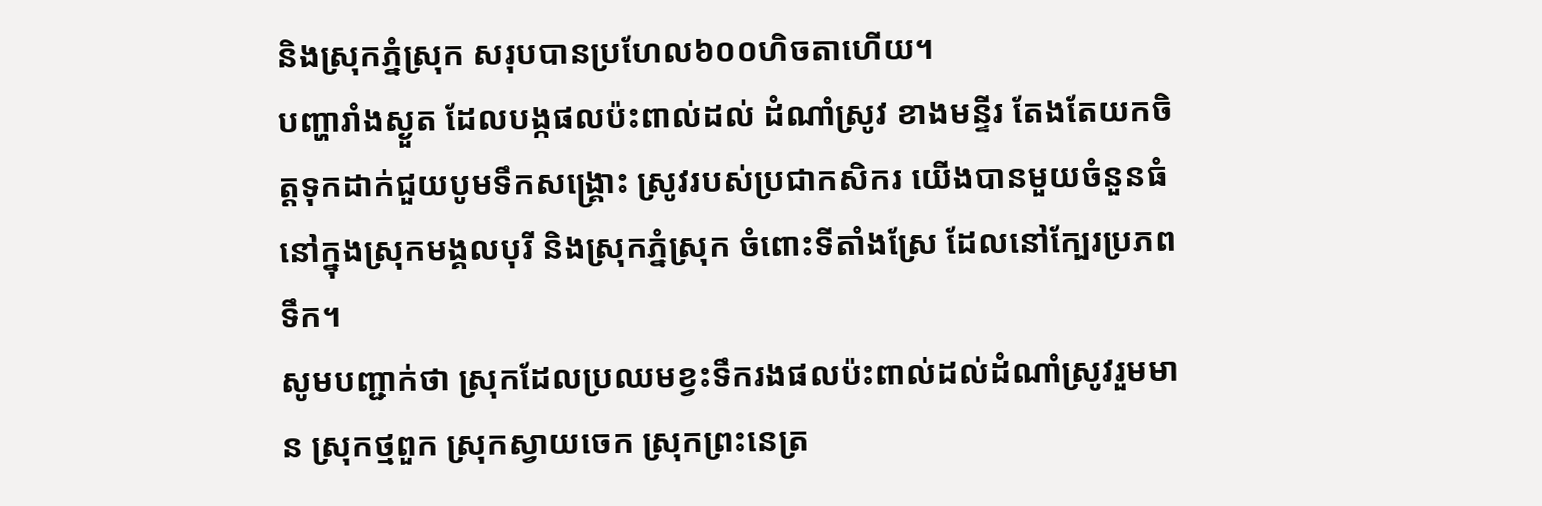និងស្រុកភ្នំស្រុក សរុបបានប្រហែល៦០០ហិចតាហើយ។
បញ្ហារាំងស្ងួត ដែលបង្កផលប៉ះពាល់ដល់ ដំណាំស្រូវ ខាងមន្ទីរ តែងតែយកចិត្តទុកដាក់ជួយបូមទឹកសង្គ្រោះ ស្រូវរបស់ប្រជាកសិករ យើងបានមួយចំនួនធំ នៅក្នុងស្រុកមង្គលបុរី និងស្រុកភ្នំស្រុក ចំពោះទីតាំងស្រែ ដែលនៅក្បែរប្រភពទឹក។
សូមបញ្ជាក់ថា ស្រុកដែលប្រឈមខ្វះទឹករងផលប៉ះពាល់ដល់ដំណាំស្រូវរួមមាន ស្រុកថ្មពួក ស្រុកស្វាយចេក ស្រុកព្រះនេត្រ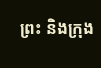ព្រះ និងក្រុង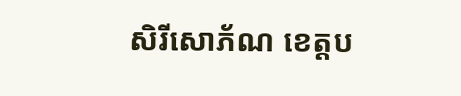សិរីសោភ័ណ ខេត្តប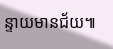ន្ទាយមានជ័យ៕